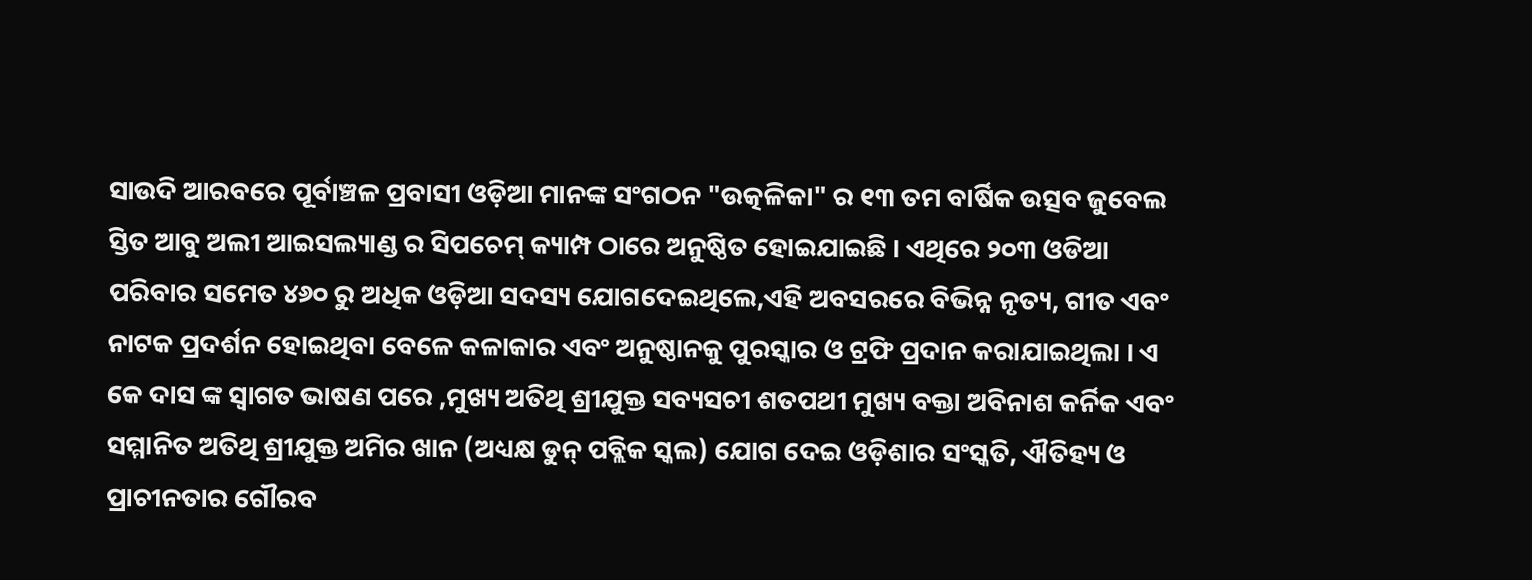ସାଉଦି ଆରବରେ ପୂର୍ବାଞ୍ଚଳ ପ୍ରବାସୀ ଓଡ଼ିଆ ମାନଙ୍କ ସଂଗଠନ "ଉତ୍କଳିକା" ର ୧୩ ତମ ବାର୍ଷିକ ଉତ୍ସବ ଜୁବେଲ ସ୍ତିତ ଆବୁ ଅଲୀ ଆଇସଲ୍ୟାଣ୍ଡ ର ସିପଚେମ୍ କ୍ୟାମ୍ପ ଠାରେ ଅନୁଷ୍ଠିତ ହୋଇଯାଇଛି । ଏଥିରେ ୨୦୩ ଓଡିଆ ପରିବାର ସମେତ ୪୬୦ ରୁ ଅଧିକ ଓଡ଼ିଆ ସଦସ୍ୟ ଯୋଗଦେଇଥିଲେ,ଏହି ଅବସରରେ ବିଭିନ୍ନ ନୃତ୍ୟ, ଗୀତ ଏବଂ ନାଟକ ପ୍ରଦର୍ଶନ ହୋଇଥିବା ବେଳେ କଳାକାର ଏବଂ ଅନୁଷ୍ଠାନକୁ ପୁରସ୍କାର ଓ ଟ୍ରଫି ପ୍ରଦାନ କରାଯାଇଥିଲା । ଏ କେ ଦାସ ଙ୍କ ସ୍ବାଗତ ଭାଷଣ ପରେ ,ମୁଖ୍ୟ ଅତିଥି ଶ୍ରୀଯୁକ୍ତ ସବ୍ୟସଚୀ ଶତପଥୀ ମୁଖ୍ୟ ବକ୍ତା ଅବିନାଶ କର୍ନିକ ଏବଂ ସମ୍ମାନିତ ଅତିଥି ଶ୍ରୀଯୁକ୍ତ ଅମିର ଖାନ (ଅଧ୍ୟକ୍ଷ ଡୁନ୍ ପବ୍ଲିକ ସ୍କଲ) ଯୋଗ ଦେଇ ଓଡ଼ିଶାର ସଂସ୍କତି, ଐତିହ୍ୟ ଓ ପ୍ରାଚୀନତାର ଗୌରବ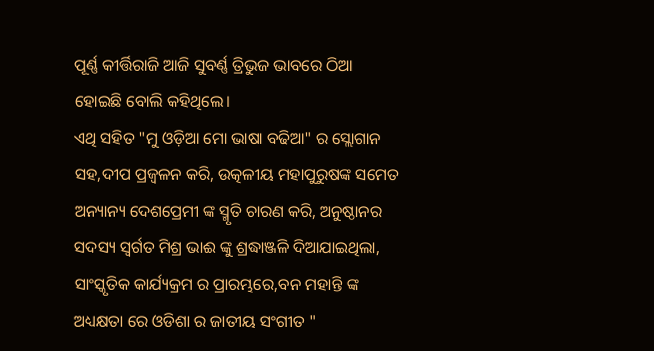ପୂର୍ଣ୍ଣ କୀର୍ତ୍ତିରାଜି ଆଜି ସୁବର୍ଣ୍ଣ ତ୍ରିଭୁଜ ଭାବରେ ଠିଆ ହୋଇଛି ବୋଲି କହିଥିଲେ।
ଏଥି ସହିତ "ମୁ ଓଡ଼ିଆ ମୋ ଭାଷା ବଢିଆ" ର ସ୍ଲୋଗାନ ସହ,ଦୀପ ପ୍ରଜ୍ୱଳନ କରି, ଉତ୍କଳୀୟ ମହାପୁରୁଷଙ୍କ ସମେତ ଅନ୍ୟାନ୍ୟ ଦେଶପ୍ରେମୀ ଙ୍କ ସ୍ମୃତି ଚାରଣ କରି, ଅନୁଷ୍ଠାନର ସଦସ୍ୟ ସ୍ବର୍ଗତ ମିଶ୍ର ଭାଈ ଙ୍କୁ ଶ୍ରଦ୍ଧାଞ୍ଜଳି ଦିଆଯାଇଥିଲା, ସାଂସ୍କୃତିକ କାର୍ଯ୍ୟକ୍ରମ ର ପ୍ରାରମ୍ଭରେ,ବନ ମହାନ୍ତି ଙ୍କ ଅଧ୍ୟକ୍ଷତା ରେ ଓଡିଶା ର ଜାତୀୟ ସଂଗୀତ "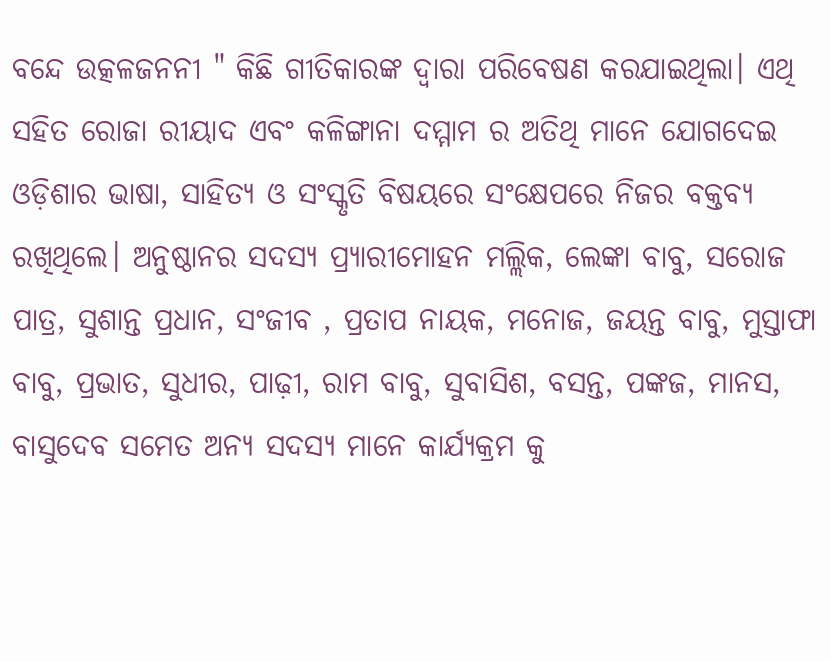ବନ୍ଦେ ଉତ୍କଳଜନନୀ " କିଛି ଗୀତିକାରଙ୍କ ଦ୍ଵାରା ପରିବେଷଣ କରଯାଇଥିଲା। ଏଥି ସହିତ ରୋଜା ରୀୟାଦ ଏବଂ କଳିଙ୍ଗାନା ଦମ୍ମାମ ର ଅତିଥି ମାନେ ଯୋଗଦେଇ ଓଡ଼ିଶାର ଭାଷା, ସାହିତ୍ୟ ଓ ସଂସ୍କୃତି ବିଷୟରେ ସଂକ୍ଷେପରେ ନିଜର ବକ୍ତବ୍ୟ ରଖିଥିଲେ। ଅନୁଷ୍ଠାନର ସଦସ୍ୟ ପ୍ର୍ୟାରୀମୋହନ ମଲ୍ଲିକ, ଲେଙ୍କା ବାବୁ, ସରୋଜ ପାତ୍ର, ସୁଶାନ୍ତ ପ୍ରଧାନ, ସଂଜୀବ , ପ୍ରତାପ ନାୟକ, ମନୋଜ, ଜୟନ୍ତ ବାବୁ, ମୁସ୍ତାଫା ବାବୁ, ପ୍ରଭାତ, ସୁଧୀର, ପାଢ଼ୀ, ରାମ ବାବୁ, ସୁବାସିଶ, ବସନ୍ତ, ପଙ୍କଜ, ମାନସ, ବାସୁଦେବ ସମେତ ଅନ୍ୟ ସଦସ୍ୟ ମାନେ କାର୍ଯ୍ୟକ୍ରମ କୁ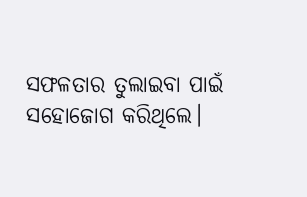ସଫଳତାର ତୁଲାଇବା ପାଇଁ ସହୋଜୋଗ କରିଥିଲେ।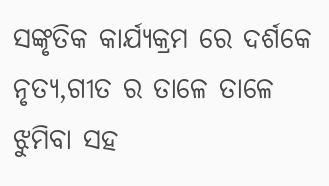ସଙ୍କୃତିକ କାର୍ଯ୍ୟକ୍ରମ ରେ ଦର୍ଶକେ ନୃତ୍ୟ,ଗୀତ ର ତାଳେ ତାଳେ ଝୁମିବା ସହ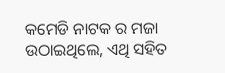କମେଡି ନାଟକ ର ମଜା ଉଠାଇଥିଲେ, ଏଥି ସହିତ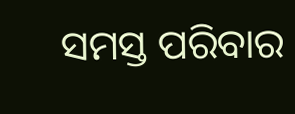ସମସ୍ତ ପରିବାର